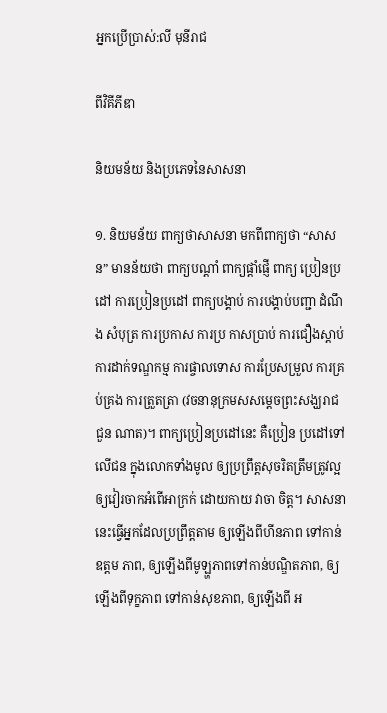អ្នកប្រើប្រាស់:លី មុនីរាជ

ពីវិគីភីឌា

និយមន័យ និងប្រភេទនៃសាសនា

១. និយមន័យ ពាក្យថាសាសនា មកពីពាក្យថា “សាសន” មានន័យថា ពាក្យបណ្ដាំ ពាក្យផ្ដាំផ្ញើ ពាក្យ ប្រៀនប្រដៅ ការប្រៀនប្រដៅ ពាក្យបង្គាប់ ការបង្គាប់បញ្ជា ដំណឹង សំបុត្រ ការប្រកាស ការប្រ កាសប្រាប់ ការជឿងស្ដាប់ ការដាក់ទណ្ឌកម្ម ការផ្ចាលទោស ការប្រែសម្រួល ការគ្រប់គ្រង ការត្រួតត្រា (វចនានុក្រមសសម្តេចព្រះសង្ឃរាជ ជួន ណាត)។ ពាក្យប្រៀនប្រដៅនេះ គឺប្រៀន ប្រដៅទៅលើជន ក្នុងលោកទាំងមូល ឲ្យប្រព្រឹត្តសុចរិតត្រឹមត្រូវល្អ ឲ្យវៀរចាកអំពើអាក្រក់ ដោយកាយ វាចា ចិត្ត។ សាសនានេះធ្វើអ្នកដែលប្រព្រឹត្តតាម ឲ្យឡើងពីហីនភាព ទៅកាន់ឧត្តម ភាព, ឲ្យឡើងពីមូឡ្ហភាពទៅកាន់បណ្ឌិតភាព, ឲ្យឡើងពីទុក្ខភាព ទៅកាន់សុខភាព, ឲ្យឡើងពី អ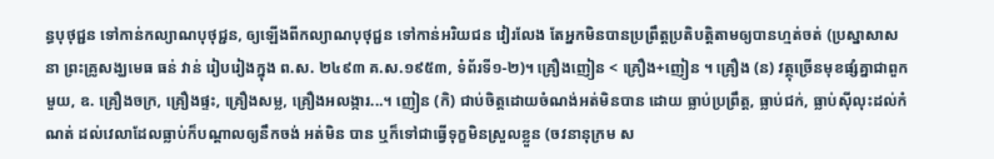ន្ធបុថុជ្ជន ទៅកាន់កល្យាណបុថុជ្ជន, ឲ្យឡើងពីកល្យាណបុថុជ្ជន ទៅកាន់អរិយជន វៀរលែង តែអ្នកមិនបានប្រព្រឹត្តប្រតិបត្តិតាមឲ្យបានហ្មត់ចត់ (ប្រស្នាសាសនា ព្រះគ្រូសង្ឃមេធ ធន់ វាន់ រៀបរៀងក្នុង ព.ស. ២៤៩៣ គ.ស.១៩៥៣, ទំព័រទី១-២)។ គ្រឿងញៀន < គ្រឿង+ញៀន ។ គ្រឿង (ន) វត្ថុច្រើនមុខផ្សំគ្នាជាពួកមួយ, ឧ. គ្រឿងចក្រ, គ្រឿងផ្ទះ, គ្រឿងសម្ល, គ្រឿងអលង្ការ...។ ញៀន (កិ) ជាប់ចិត្តដោយចំណង់អត់មិនបាន ដោយ ធ្លាប់ប្រព្រឹត្ត, ធ្លាប់ជក់, ធ្លាប់ស៊ីលុះដល់កំណត់ ដល់វេលាដែលធ្លាប់ក៏បណ្ដាលឲ្យនឹកចង់ អត់មិន បាន ឬក៏ទៅជាធ្វើទុក្ខមិនស្រួលខ្លួន (ចវនានុក្រម ស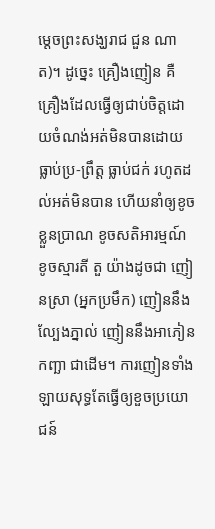ម្ដេចព្រះសង្ឃរាជ ជួន ណាត)។ ដូច្នេះ គ្រឿងញៀន គឺគ្រឿងដែលធ្វើឲ្យជាប់ចិត្តដោយចំណង់អត់មិនបានដោយធ្លាប់ប្រ-ព្រឹត្ត ធ្លាប់ជក់ រហូតដល់អត់មិនបាន ហើយនាំឲ្យខូចខ្លួនបា្រណ ខូចសតិអារម្មណ៍ ខូចស្មារតី តួ យ៉ាងដូចជា ញៀនស្រា (អ្នកប្រមឹក) ញៀននឹងល្បែងភ្នាល់ ញៀននឹងអាភៀន កញ្ឆា ជាដើម។ ការញៀនទាំងឡាយសុទ្ធតែធើ្វឲ្យខួចប្រយោជន៍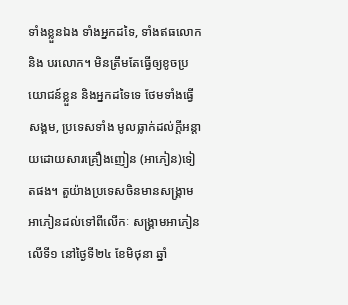ទាំងខ្លួនឯង ទាំងអ្នកដទៃ, ទាំងឥធលោក និង បរលោក។ មិនត្រឹមតែធ្វើឲ្យខូចប្រយោជន៍ខ្លួន និងអ្នកដទៃទេ ថែមទាំងធ្វើសង្គម, ប្រទេសទាំង មូលធ្លាក់ដល់ក្ដីអន្តាយដោយសារគ្រឿងញៀន (អាភៀន)ទៀតផង។ តួយ៉ាងប្រទេសចិនមានសង្គា្រមអាភៀនដល់ទៅពីលើកៈ សង្គ្រាមអាភៀនលើទី១ នៅថ្ងៃទី២៤ ខែមិថុនា ឆ្នាំ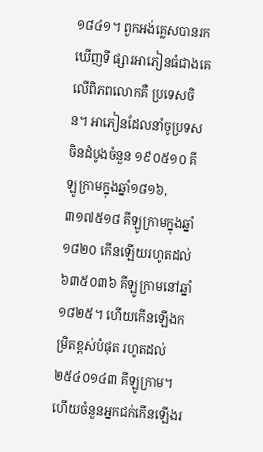១៨៤១។ ពួកអង់គ្លេសបានរកឃើញទី ផ្សារអាភៀនធំជាងគេលើពិភពលោកគឺ ប្រទេសចិន។ អាភៀនដែលនាំចូប្រទសចិនដំបូងចំនួន ១៩០៥១០ គីឡូកា្រមក្នុងឆ្នាំ១៨១៦, ៣១៧៥១៨ គីឡូក្រាមក្នុងឆ្នាំ១៨២០ កើនឡើយរហូតដល់ ៦៣៥០៣៦ គីឡូក្រាមនៅឆ្នាំ១៨២៥។ ហើយកើនឡើងកម្រិតខ្ពស់បំផុត រហូតដល់ ២៥៤០១៤៣ គីឡូក្រាម។ ហើយចំនួនអ្នកជក់កើនឡើងរ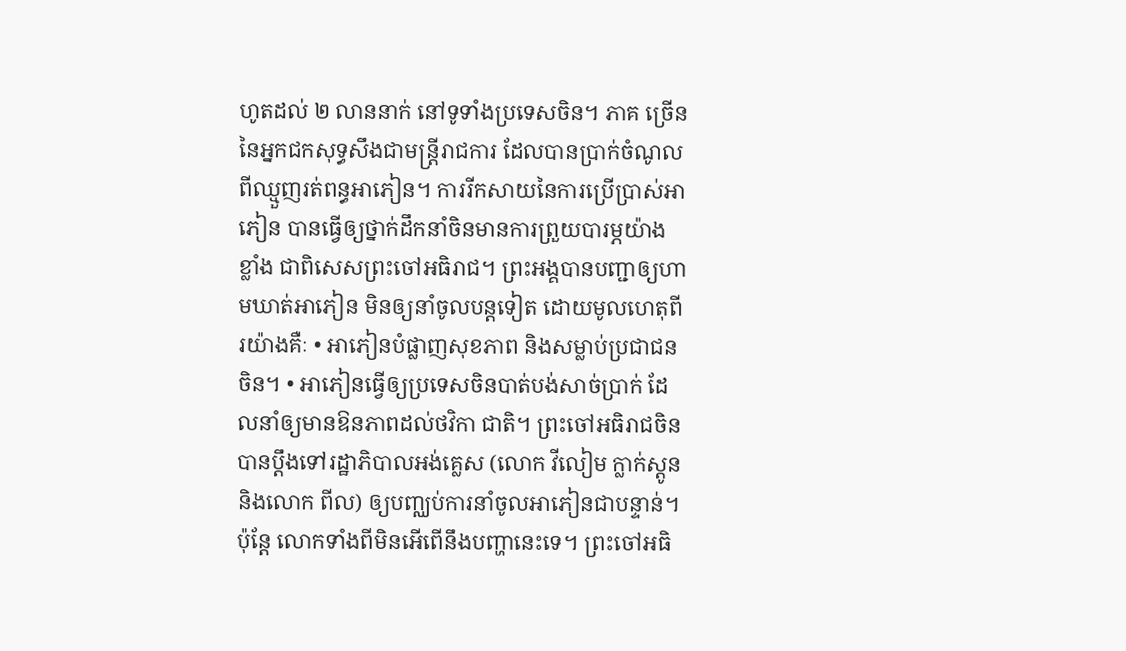ហូតដល់ ២ លាននាក់ នៅទូទាំងប្រទេសចិន។ ភាគ ច្រើននៃអ្នកជកសុទ្ធសឹងជាមន្ត្រីរាជការ ដែលបានប្រាក់ចំណូលពីឈ្មួញរត់ពន្ធអាភៀន។ ការរីកសាយនៃការប្រើប្រាស់អាភៀន បានធ្វើឲ្យថ្នាក់ដឹកនាំចិនមានការព្រួយបារម្ភយ៉ាង ខ្លាំង ជាពិសេសព្រះចៅអធិរាជ។ ព្រះអង្គបានបញ្ជាឲ្យហាមឃាត់អាភៀន មិនឲ្យនាំចូលបន្តទៀត ដោយមូលហេតុពីរយ៉ាងគឺៈ • អាភៀនបំផ្លាញសុខភាព និងសម្លាប់ប្រជាជនចិន។ • អាភៀនធ្វើឲ្យប្រទេសចិនបាត់បង់សាច់ប្រាក់ ដែលនាំឲ្យមានឱនភាពដល់ថវិកា ជាតិ។ ព្រះចៅអធិរាជចិន បានប្ដឹងទៅរដ្ឋាភិបាលអង់គ្លេស (លោក វីលៀម ក្លាក់ស្ដូន និងលោក ពីល) ឲ្យបញ្ឈប់ការនាំចូលអាភៀនជាបន្ទាន់។ ប៉ុន្តែ លោកទាំងពីមិនអើពើនឹងបញ្ហានេះទេ។ ព្រះចៅអធិ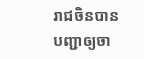រាជចិនបានបញ្ជាឲ្យចា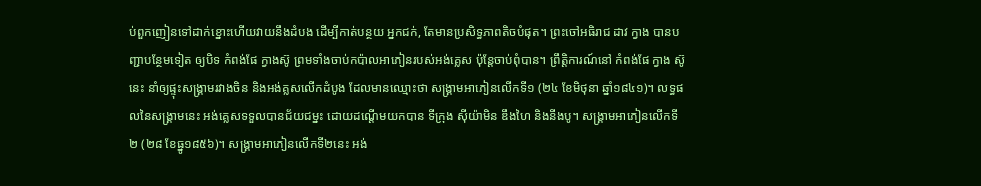ប់ពួកញៀនទៅដាក់ខ្នោះហើយវាយនឹងដំបង ដើម្បីកាត់បន្ថយ អ្នកជក់, តែមានប្រសិទ្ធភាពតិចបំផុត។ ព្រះចៅអធិរាជ ដាវ ក្វាង បានបញ្ជាបន្ថែមទៀត ឲ្យបិទ កំពង់ផែ ក្វាងស៊ូ ព្រមទាំងចាប់កប៉ាលអាភៀនរបស់អង់គ្លេស ប៉ុន្តែចាប់ពុំបាន។ ព្រឹត្តិការណ៍នៅ កំពង់ផែ ក្វាង ស៊ូ នេះ នាំឲ្យផ្ទុះសង្គ្រាមរវាងចិន និងអង់គ្លសលើកដំបូង ដែលមានឈ្មោះថា សង្គ្រាមអាភៀនលើកទី១ (២៤ ខែមិថុនា ឆ្នាំ១៨៤១)។ លទ្ធផលនៃសង្គ្រាមនេះ អង់គ្លេសទទួលបានជ័យជម្នះ ដោយដណ្ដើមយកបាន ទីក្រុង ស៊ីយ៉ាមិន ឌឹងហៃ និងនីងបូ។ សង្គ្រាមអាភៀនលើកទី២ (២៨ ខែធ្នូ១៨៥៦)។ សង្គ្រាមអាភៀនលើកទី២នេះ អង់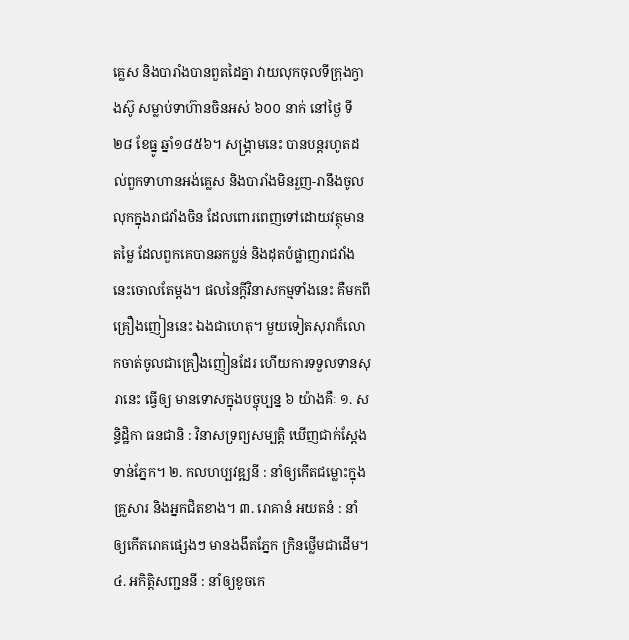គ្លេស និងបារាំងបានពួតដៃគ្នា វាយលុកចុលទីក្រុងក្វាងស៊ូ សម្លាប់ទាហ៊ានចិនអស់ ៦០០ នាក់ នៅថ្ងៃ ទី២៨ ខែធ្នូ ឆ្នាំ១៨៥៦។ សង្គ្រាមនេះ បានបន្តរហូតដល់ពួកទាហានអង់គ្លេស និងបារាំងមិនរួញ-រានឹងចូលលុកក្នុងរាជវាំងចិន ដែលពោរពេញទៅដោយវត្ថុមានតម្លៃ ដែលពួកគេបានឆកប្លន់ និងដុតបំផ្លាញរាជវាំងនេះចោលតែម្តង។ ផលនៃក្តីវិនាសកម្មទាំងនេះ គឺមកពីគ្រឿងញៀននេះ ឯងជាហេតុ។ មួយទៀតសុរាក៏លោកចាត់ចូលជាគ្រឿងញៀនដែរ ហើយការទទួលទានសុរានេះ ធ្វើឲ្យ មានទោសក្នុងបច្ចុប្បន្ន ៦ យ៉ាងគឺៈ ១. សន្ទិដ្ឋិកា ធនជានិ : វិនាសទ្រព្យសម្បត្តិ ឃើញជាក់ស្តែងទាន់ភ្នែក។ ២. កលហប្បវឌ្ឍនី : នាំឲ្យកើតជម្លោះក្នុងគ្រួសារ និងអ្នកជិតខាង។ ៣. រោគានំ អយតនំ : នាំឲ្យកើតរោគផ្សេងៗ មានងងឹតភ្នែក ក្រិនថ្លើមជាដើម។ ៤. អកិត្តិសញ្ជននី : នាំឲ្យខូចកេ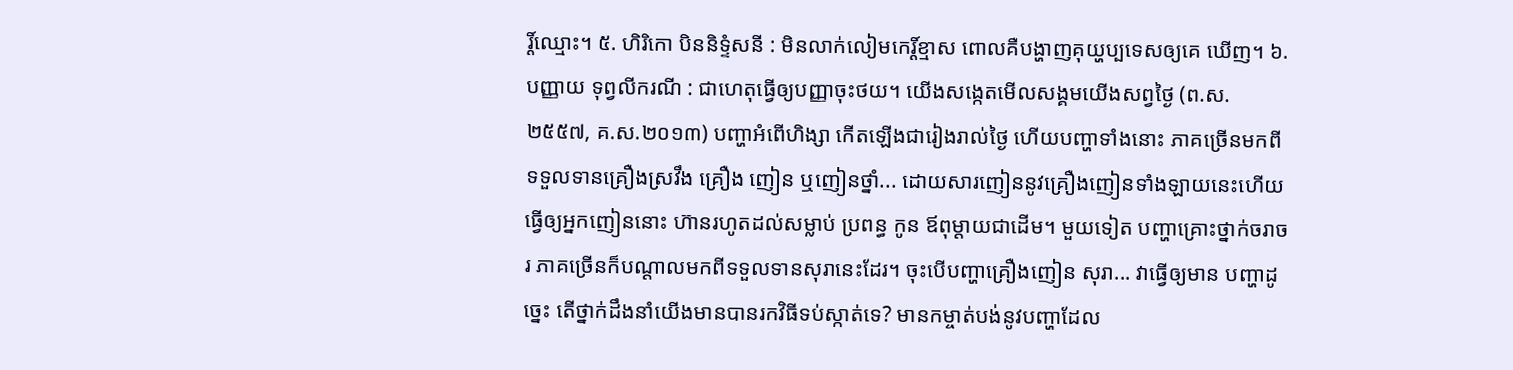រ្ដិ៍ឈ្មោះ។ ៥. ហិរិកោ បិននិទ្ទំសនី : មិនលាក់លៀមកេរ្ដិ៍ខ្មាស ពោលគឺបង្ហាញគុយ្ហប្បទេសឲ្យគេ ឃើញ។ ៦. បញ្ញាយ ទុព្វលីករណី : ជាហេតុធ្វើឲ្យបញ្ញាចុះថយ។ យើងសង្កេតមើលសង្គមយើងសព្វថ្ងៃ (ព.ស. ២៥៥៧, គ.ស.២០១៣) បញ្ហាអំពើហិង្សា កើតឡើងជារៀងរាល់ថ្ងៃ ហើយបញ្ហាទាំងនោះ ភាគច្រើនមកពីទទួលទានគ្រឿងស្រវឹង គ្រឿង ញៀន ឬញៀនថ្នាំ... ដោយសារញៀននូវគ្រឿងញៀនទាំងឡាយនេះហើយ ធ្វើឲ្យអ្នកញៀននោះ ហ៊ានរហូតដល់សម្លាប់ ប្រពន្ធ កូន ឪពុម្តាយជាដើម។ មួយទៀត បញ្ហាគ្រោះថ្នាក់ចរាចរ ភាគច្រើនក៏បណ្ដាលមកពីទទួលទានសុរានេះដែរ។ ចុះបើបញ្ហាគ្រឿងញៀន សុរា... វាធ្វើឲ្យមាន បញ្ហាដូច្នេះ តើថ្នាក់ដឹងនាំយើងមានបានរកវិធីទប់ស្កាត់ទេ? មានកម្ចាត់បង់នូវបញ្ហាដែល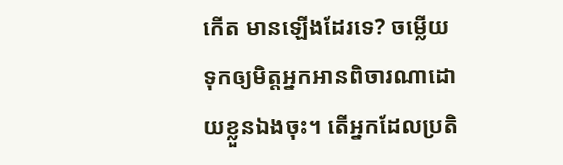កើត មានឡើងដែរទេ? ចម្លើយទុកឲ្យមិត្តអ្នកអានពិចារណាដោយខ្លួនឯងចុះ។ តើអ្នកដែលប្រតិ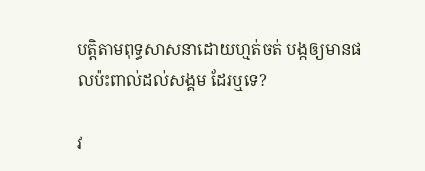បត្តិតាមពុទ្ធសាសនាដោយហ្មត់ចត់ បង្កឲ្យមានផលប៉ះពាល់ដល់សង្គម ដែរឬទេ?

វ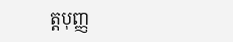ត្តបុញ្ញ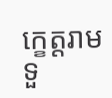កេ្ខត្តរាម ទួ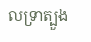លទ្រាត្បួង